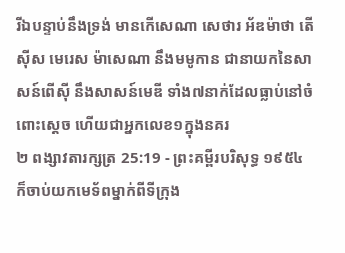រីឯបន្ទាប់នឹងទ្រង់ មានកើសេណា សេថារ អ័ឌម៉ាថា តើស៊ីស មេរេស ម៉ាសេណា នឹងមមូកាន ជានាយកនៃសាសន៍ពើស៊ី នឹងសាសន៍មេឌី ទាំង៧នាក់ដែលធ្លាប់នៅចំពោះស្តេច ហើយជាអ្នកលេខ១ក្នុងនគរ
២ ពង្សាវតារក្សត្រ 25:19 - ព្រះគម្ពីរបរិសុទ្ធ ១៩៥៤ ក៏ចាប់យកមេទ័ពម្នាក់ពីទីក្រុង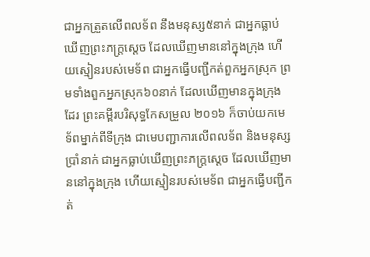ជាអ្នកត្រួតលើពលទ័ព នឹងមនុស្ស៥នាក់ ជាអ្នកធ្លាប់ឃើញព្រះភក្ត្រស្តេច ដែលឃើញមាននៅក្នុងក្រុង ហើយស្មៀនរបស់មេទ័ព ជាអ្នកធ្វើបញ្ជីកត់ពួកអ្នកស្រុក ព្រមទាំងពួកអ្នកស្រុក៦០នាក់ ដែលឃើញមានក្នុងក្រុងដែរ ព្រះគម្ពីរបរិសុទ្ធកែសម្រួល ២០១៦ ក៏ចាប់យកមេទ័ពម្នាក់ពីទីក្រុង ជាមេបញ្ជាការលើពលទ័ព និងមនុស្សប្រាំនាក់ ជាអ្នកធ្លាប់ឃើញព្រះភក្ត្រស្តេច ដែលឃើញមាននៅក្នុងក្រុង ហើយស្មៀនរបស់មេទ័ព ជាអ្នកធ្វើបញ្ជីកត់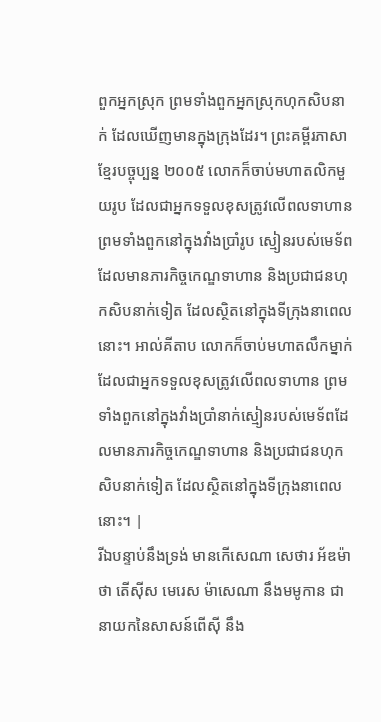ពួកអ្នកស្រុក ព្រមទាំងពួកអ្នកស្រុកហុកសិបនាក់ ដែលឃើញមានក្នុងក្រុងដែរ។ ព្រះគម្ពីរភាសាខ្មែរបច្ចុប្បន្ន ២០០៥ លោកក៏ចាប់មហាតលិកមួយរូប ដែលជាអ្នកទទួលខុសត្រូវលើពលទាហាន ព្រមទាំងពួកនៅក្នុងវាំងប្រាំរូប ស្មៀនរបស់មេទ័ពដែលមានភារកិច្ចកេណ្ឌទាហាន និងប្រជាជនហុកសិបនាក់ទៀត ដែលស្ថិតនៅក្នុងទីក្រុងនាពេលនោះ។ អាល់គីតាប លោកក៏ចាប់មហាតលឹកម្នាក់ ដែលជាអ្នកទទួលខុសត្រូវលើពលទាហាន ព្រមទាំងពួកនៅក្នុងវាំងប្រាំនាក់ស្មៀនរបស់មេទ័ពដែលមានភារកិច្ចកេណ្ឌទាហាន និងប្រជាជនហុកសិបនាក់ទៀត ដែលស្ថិតនៅក្នុងទីក្រុងនាពេលនោះ។ |
រីឯបន្ទាប់នឹងទ្រង់ មានកើសេណា សេថារ អ័ឌម៉ាថា តើស៊ីស មេរេស ម៉ាសេណា នឹងមមូកាន ជានាយកនៃសាសន៍ពើស៊ី នឹង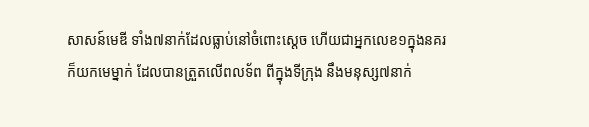សាសន៍មេឌី ទាំង៧នាក់ដែលធ្លាប់នៅចំពោះស្តេច ហើយជាអ្នកលេខ១ក្នុងនគរ
ក៏យកមេម្នាក់ ដែលបានត្រួតលើពលទ័ព ពីក្នុងទីក្រុង នឹងមនុស្ស៧នាក់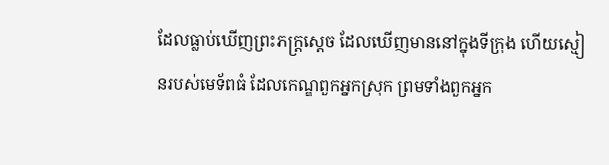ដែលធ្លាប់ឃើញព្រះភក្ត្រស្តេច ដែលឃើញមាននៅក្នុងទីក្រុង ហើយស្មៀនរបស់មេទ័ពធំ ដែលកេណ្ឌពួកអ្នកស្រុក ព្រមទាំងពួកអ្នក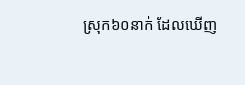ស្រុក៦០នាក់ ដែលឃើញ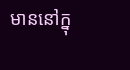មាននៅក្នុ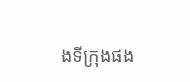ងទីក្រុងផង